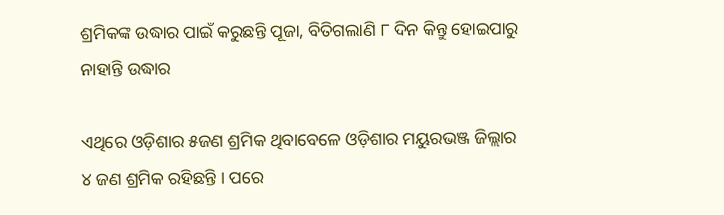ଶ୍ରମିକଙ୍କ ଉଦ୍ଧାର ପାଇଁ କରୁଛନ୍ତି ପୂଜା, ବିତିଗଲାଣି ୮ ଦିନ କିନ୍ତୁ ହୋଇପାରୁ ନାହାନ୍ତି ଉଦ୍ଧାର

ଏଥିରେ ଓଡ଼ିଶାର ୫ଜଣ ଶ୍ରମିକ ଥିବାବେଳେ ଓଡ଼ିଶାର ମୟୁରଭଞ୍ଜ ଜିଲ୍ଲାର ୪ ଜଣ ଶ୍ରମିକ ରହିଛନ୍ତି । ପରେ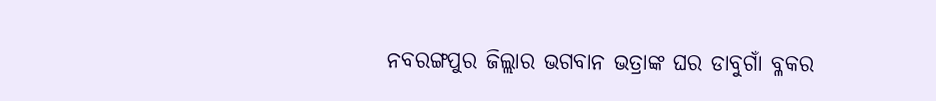ନବରଙ୍ଗପୁର ଜିଲ୍ଲାର ଭଗବାନ ଭତ୍ରାଙ୍କ ଘର ଡାବୁଗାଁ ବ୍ଳକର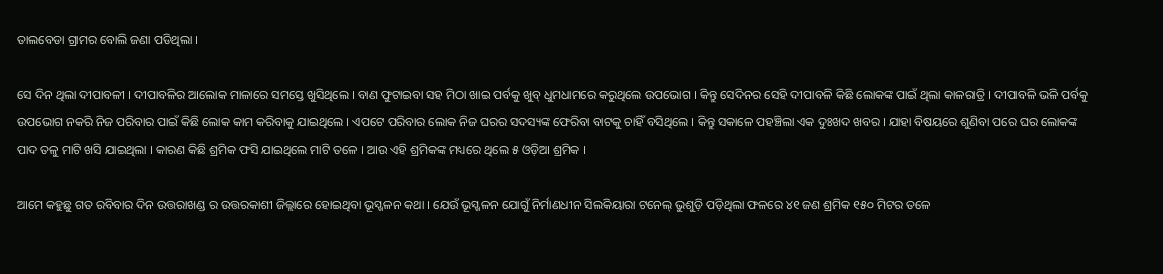ତାଲବେଡା ଗ୍ରାମର ବୋଲି ଜଣା ପଡିଥିଲା ।

ସେ ଦିନ ଥିଲା ଦୀପାବଳୀ । ଦୀପାବଳିର ଆଲୋକ ମାଳାରେ ସମସ୍ତେ ଖୁସିଥିଲେ । ବାଣ ଫୁଟାଇବା ସହ ମିଠା ଖାଇ ପର୍ବକୁ ଖୁବ୍‌ ଧୁମଧାମରେ କରୁଥିଲେ ଉପଭୋଗ । କିନ୍ତୁ ସେଦିନର ସେହି ଦୀପାବଳି କିଛି ଲୋକଙ୍କ ପାଇଁ ଥିଲା କାଳରାତ୍ରି । ଦୀପାବଳି ଭଳି ପର୍ବକୁ ଉପଭୋଗ ନକରି ନିଜ ପରିବାର ପାଇଁ କିଛି ଲୋକ କାମ କରିବାକୁ ଯାଇଥିଲେ । ଏପଟେ ପରିବାର ଲୋକ ନିଜ ଘରର ସଦସ୍ୟଙ୍କ ଫେରିବା ବାଟକୁ ଚାହିଁ ବସିଥିଲେ । କିନ୍ତୁ ସକାଳେ ପହଞ୍ଚିଲା ଏକ ଦୁଃଖଦ ଖବର । ଯାହା ବିଷୟରେ ଶୁଣିବା ପରେ ଘର ଲୋକଙ୍କ ପାଦ ତଳୁ ମାଟି ଖସି ଯାଇଥିଲା । କାରଣ କିଛି ଶ୍ରମିକ ଫସି ଯାଇଥିଲେ ମାଟି ତଳେ । ଆଉ ଏହି ଶ୍ରମିକଙ୍କ ମଧ୍ୟରେ ଥିଲେ ୫ ଓଡ଼ିଆ ଶ୍ରମିକ ।

ଆମେ କହୁଛୁ ଗତ ରବିବାର ଦିନ ଉତ୍ତରାଖଣ୍ଡ ର ଉତ୍ତରକାଶୀ ଜିଲ୍ଲାରେ ହୋଇଥିବା ଭୂସ୍ଖଳନ କଥା । ଯେଉଁ ଭୂସ୍ଖଳନ ଯୋଗୁଁ ନିର୍ମାଣଧୀନ ସିଲକିୟାରା ଟନେଲ୍‌‌ ଭୁଶୁଡ଼ି ପଡ଼ିଥିଲା ଫଳରେ ୪୧ ଜଣ ଶ୍ରମିକ ୧୫୦ ମିଟର ତଳେ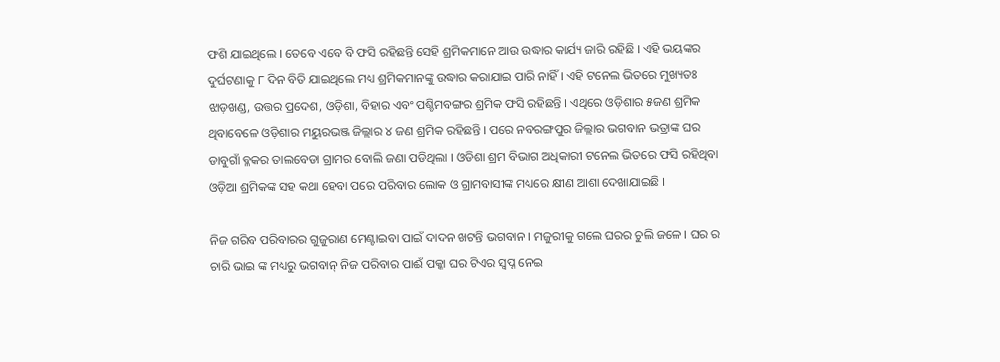ଫଶି ଯାଇଥିଲେ । ତେବେ ଏବେ ବି ଫସି ରହିଛନ୍ତି ସେହି ଶ୍ରମିକମାନେ ଆଉ ଉଦ୍ଧାର କାର୍ଯ୍ୟ ଜାରି ରହିଛି । ଏହି ଭୟଙ୍କର ଦୁର୍ଘଟଣାକୁ ୮ ଦିନ ବିତି ଯାଇଥିଲେ ମଧ୍ୟ ଶ୍ରମିକମାନଙ୍କୁ ଉଦ୍ଧାର କରାଯାଇ ପାରି ନାହିଁ । ଏହି ଟନେଲ ଭିତରେ ମୁଖ୍ୟତଃ ଝାଡ଼ଖଣ୍ଡ, ଉତ୍ତର ପ୍ରଦେଶ, ଓଡ଼ିଶା, ବିହାର ଏବଂ ପଶ୍ଚିମବଙ୍ଗର ଶ୍ରମିକ ଫସି ରହିଛନ୍ତି । ଏଥିରେ ଓଡ଼ିଶାର ୫ଜଣ ଶ୍ରମିକ ଥିବାବେଳେ ଓଡ଼ିଶାର ମୟୁରଭଞ୍ଜ ଜିଲ୍ଲାର ୪ ଜଣ ଶ୍ରମିକ ରହିଛନ୍ତି । ପରେ ନବରଙ୍ଗପୁର ଜିଲ୍ଲାର ଭଗବାନ ଭତ୍ରାଙ୍କ ଘର ଡାବୁଗାଁ ବ୍ଳକର ତାଲବେଡା ଗ୍ରାମର ବୋଲି ଜଣା ପଡିଥିଲା । ଓଡିଶା ଶ୍ରମ ବିଭାଗ ଅଧିକାରୀ ଟନେଲ ଭିତରେ ଫସି ରହିଥିବା ଓଡ଼ିଆ ଶ୍ରମିକଙ୍କ ସହ କଥା ହେବା ପରେ ପରିବାର ଲୋକ ଓ ଗ୍ରାମବାସୀଙ୍କ ମଧ୍ୟରେ କ୍ଷୀଣ ଆଶା ଦେଖାଯାଇଛି ।

ନିଜ ଗରିବ ପରିବାରର ଗୁଜୁରାଣ ମେଣ୍ଟାଇବା ପାଇଁ ଦାଦନ ଖଟନ୍ତି ଭଗବାନ । ମଜୁରୀକୁ ଗଲେ ଘରର ଚୁଲି ଜଳେ । ଘର ର ଚାରି ଭାଇ ଙ୍କ ମଧ୍ୟରୁ ଭଗବାନ୍ ନିଜ ପରିବାର ପାଈଁ ପକ୍କା ଘର ଟିଏର ସ୍ୱପ୍ନ ନେଇ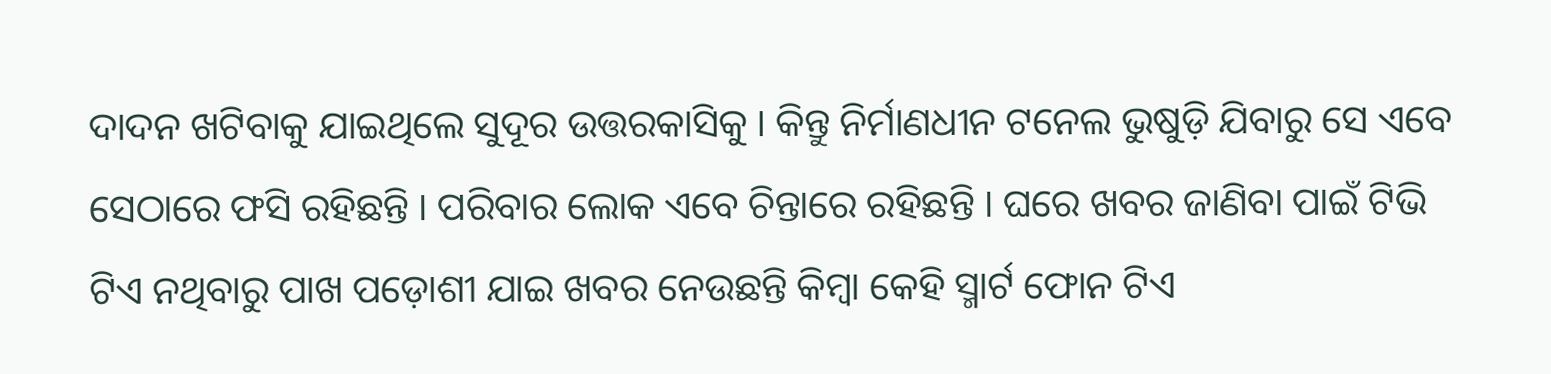ଦାଦନ ଖଟିବାକୁ ଯାଇଥିଲେ ସୁଦୂର ଉତ୍ତରକାସିକୁ । କିନ୍ତୁ ନିର୍ମାଣଧୀନ ଟନେଲ ଭୁଷୁଡ଼ି ଯିବାରୁ ସେ ଏବେ ସେଠାରେ ଫସି ରହିଛନ୍ତି । ପରିବାର ଲୋକ ଏବେ ଚିନ୍ତାରେ ରହିଛନ୍ତି । ଘରେ ଖବର ଜାଣିବା ପାଇଁ ଟିଭି ଟିଏ ନଥିବାରୁ ପାଖ ପଡ଼ୋଶୀ ଯାଇ ଖବର ନେଉଛନ୍ତି କିମ୍ବା କେହି ସ୍ମାର୍ଟ ଫୋନ ଟିଏ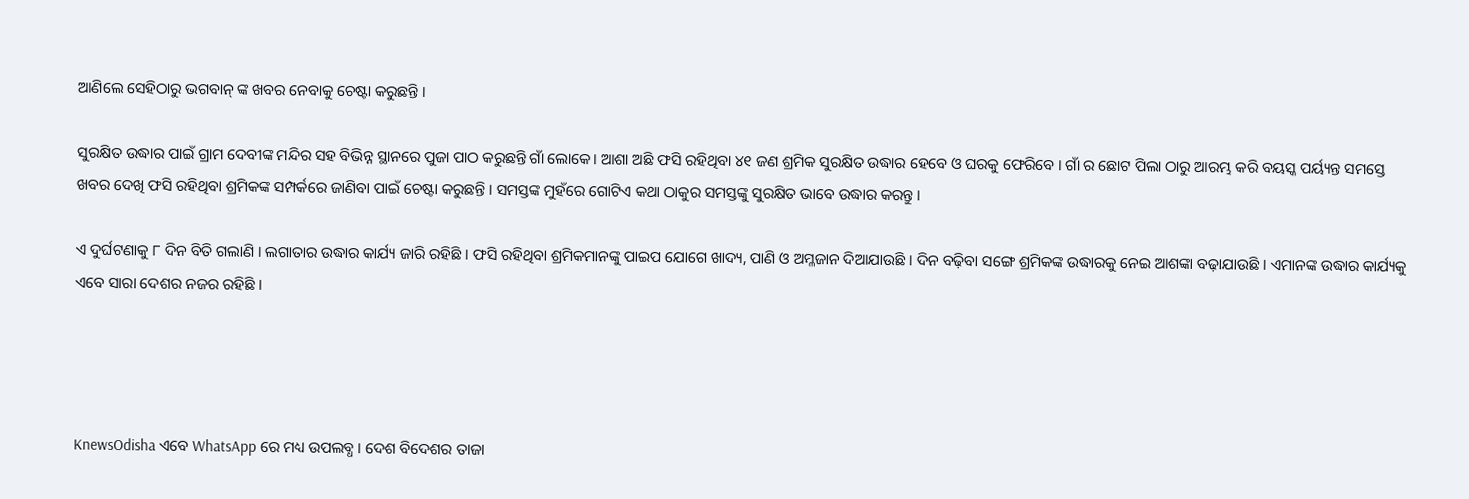ଆଣିଲେ ସେହିଠାରୁ ଭଗବାନ୍ ଙ୍କ ଖବର ନେବାକୁ ଚେଷ୍ଟା କରୁଛନ୍ତି ।

ସୁରକ୍ଷିତ ଉଦ୍ଧାର ପାଇଁ ଗ୍ରାମ ଦେବୀଙ୍କ ମନ୍ଦିର ସହ ବିଭିନ୍ନ ସ୍ଥାନରେ ପୁଜା ପାଠ କରୁଛନ୍ତି ଗାଁ ଲୋକେ। ଆଶା ଅଛି ଫସି ରହିଥିବା ୪୧ ଜଣ ଶ୍ରମିକ ସୁରକ୍ଷିତ ଉଦ୍ଧାର ହେବେ ଓ ଘରକୁ ଫେରିବେ । ଗାଁ ର ଛୋଟ ପିଲା ଠାରୁ ଆରମ୍ଭ କରି ବୟସ୍କ ପର୍ୟ୍ୟନ୍ତ ସମସ୍ତେ ଖବର ଦେଖି ଫସି ରହିଥିବା ଶ୍ରମିକଙ୍କ ସମ୍ପର୍କରେ ଜାଣିବା ପାଇଁ ଚେଷ୍ଟା କରୁଛନ୍ତି । ସମସ୍ତଙ୍କ ମୁହଁରେ ଗୋଟିଏ କଥା ଠାକୁର ସମସ୍ତଙ୍କୁ ସୁରକ୍ଷିତ ଭାବେ ଉଦ୍ଧାର କରନ୍ତୁ ।

ଏ ଦୁର୍ଘଟଣାକୁ ୮ ଦିନ ବିତି ଗଲାଣି । ଲଗାତାର ଉଦ୍ଧାର କାର୍ଯ୍ୟ ଜାରି ରହିଛି । ଫସି ରହିଥିବା ଶ୍ରମିକମାନଙ୍କୁ ପାଇପ ଯୋଗେ ଖାଦ୍ୟ, ପାଣି ଓ ଅମ୍ଳଜାନ ଦିଆଯାଉଛି । ଦିନ ବଢ଼ିବା ସଙ୍ଗେ ଶ୍ରମିକଙ୍କ ଉଦ୍ଧାରକୁ ନେଇ ଆଶଙ୍କା ବଢ଼ାଯାଉଛି । ଏମାନଙ୍କ ଉଦ୍ଧାର କାର୍ଯ୍ୟକୁ ଏବେ ସାରା ଦେଶର ନଜର ରହିଛି ।




KnewsOdisha ଏବେ WhatsApp ରେ ମଧ୍ୟ ଉପଲବ୍ଧ । ଦେଶ ବିଦେଶର ତାଜା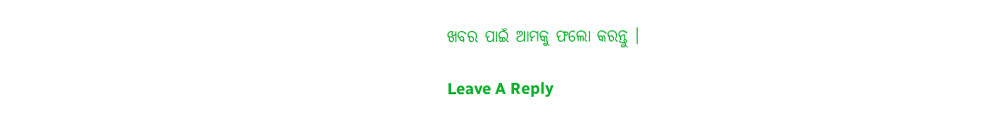ଖବର ପାଇଁ ଆମକୁ ଫଲୋ କରନ୍ତୁ ।

Leave A Reply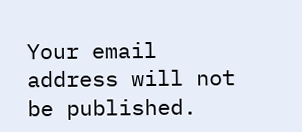Your email address will not be published.